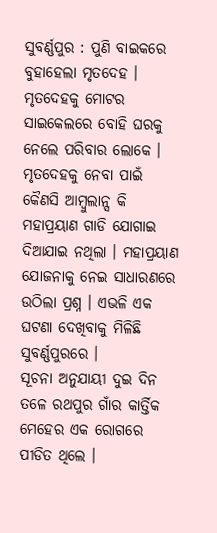ସୁବର୍ଣ୍ଣପୁର : ପୁଣି ବାଇକରେ ବୁହାହେଲା ମୃତଦେହ । ମୃତଦେହକୁ ମୋଟର ସାଇକେଲରେ ବୋହି ଘରକୁ ନେଲେ ପରିବାର ଲୋକେ । ମୃତଦେହକୁ ନେବା ପାଇଁ କୈଣସି ଆମ୍ବୁଲାନ୍ସ କି ମହାପ୍ରୟାଣ ଗାଡି ଯୋଗାଇ ଦିଆଯାଇ ନଥିଲା । ମହାପ୍ରୟାଣ ଯୋଜନାକୁ ନେଇ ସାଧାରଣରେ ଉଠିଲା ପ୍ରଶ୍ନ । ଏଭଳି ଏକ ଘଟଣା ଦେଖିବାକୁ ମିଳିଛି ସୁବର୍ଣ୍ଣପୁରରେ ।
ସୂଚନା ଅନୁଯାୟୀ ଦୁଇ ଦିନ ତଳେ ରଥପୁର ଗାଁର କାର୍ତ୍ତିକ ମେହେର ଏକ ରୋଗରେ ପୀଡିତ ଥିଲେ ।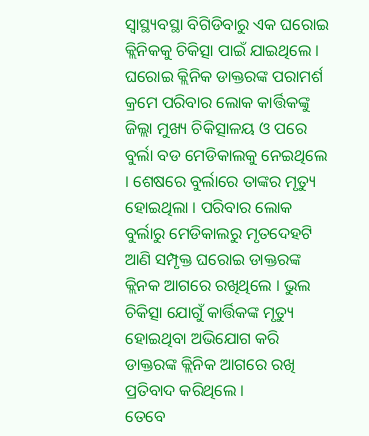ସ୍ବାସ୍ଥ୍ୟବସ୍ଥା ବିଗିଡିବାରୁ ଏକ ଘରୋଇ କ୍ଲିନିକକୁ ଚିକିତ୍ସା ପାଇଁ ଯାଇଥିଲେ । ଘରୋଇ କ୍ଲିନିକ ଡାକ୍ତରଙ୍କ ପରାମର୍ଶ କ୍ରମେ ପରିବାର ଲୋକ କାର୍ତ୍ତିକଙ୍କୁ ଜିଲ୍ଲା ମୁଖ୍ୟ ଚିକିତ୍ସାଳୟ ଓ ପରେ ବୁର୍ଲା ବଡ ମେଡିକାଲକୁ ନେଇଥିଲେ । ଶେଷରେ ବୁର୍ଲାରେ ତାଙ୍କର ମୃତ୍ୟୁ ହୋଇଥିଲା । ପରିବାର ଲୋକ ବୁର୍ଲାରୁ ମେଡିକାଲରୁ ମୃତଦେହଟି ଆଣି ସମ୍ପୃକ୍ତ ଘରୋଇ ଡାକ୍ତରଙ୍କ କ୍ଲିନକ ଆଗରେ ରଖିଥିଲେ । ଭୁଲ ଚିକିତ୍ସା ଯୋଗୁଁ କାର୍ତ୍ତିକଙ୍କ ମୃତ୍ୟୁ ହୋଇଥିବା ଅଭିଯୋଗ କରି ଡାକ୍ତରଙ୍କ କ୍ଲିନିକ ଆଗରେ ରଖି ପ୍ରତିବାଦ କରିଥିଲେ ।
ତେବେ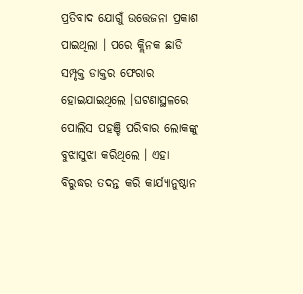ପ୍ରତିବାଦ ଯୋଗୁଁ ଉତ୍ତେଜନା ପ୍ରକାଶ ପାଇଥିଲା । ପରେ କ୍ଲିନକ ଛାଡି ସମ୍ପୃକ୍ତ ଡାକ୍ତର ଫେରାର ହୋଇଯାଇଥିଲେ ।ଘଟଣାସ୍ଥଳରେ ପୋଲିସ ପହଞ୍ଚି ପରିବାର ଲୋକଙ୍କୁ ବୁଝାସୁଝା କରିଥିଲେ । ଏହା ବିରୁଦ୍ଧର ତଦନ୍ତ କରି କାର୍ଯ୍ୟାନୁଷ୍ଠାନ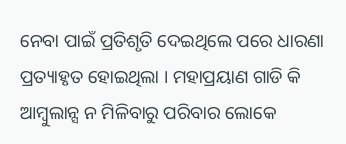ନେବା ପାଇଁ ପ୍ରତିଶୃତି ଦେଇଥିଲେ ପରେ ଧାରଣା ପ୍ରତ୍ୟାହୃତ ହୋଇଥିଲା । ମହାପ୍ରୟାଣ ଗାଡି କି ଆମ୍ବୁଲାନ୍ସ ନ ମିଳିବାରୁ ପରିବାର ଲୋକେ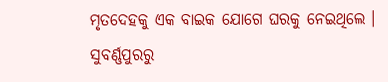ମୃତଦେହକୁ ଏକ ବାଇକ ଯୋଗେ ଘରକୁ ନେଇଥିଲେ ।
ସୁବର୍ଣ୍ଣପୁରରୁ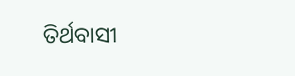ତିର୍ଥବାସୀ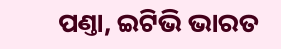ପଣ୍ତା, ଇଟିଭି ଭାରତ